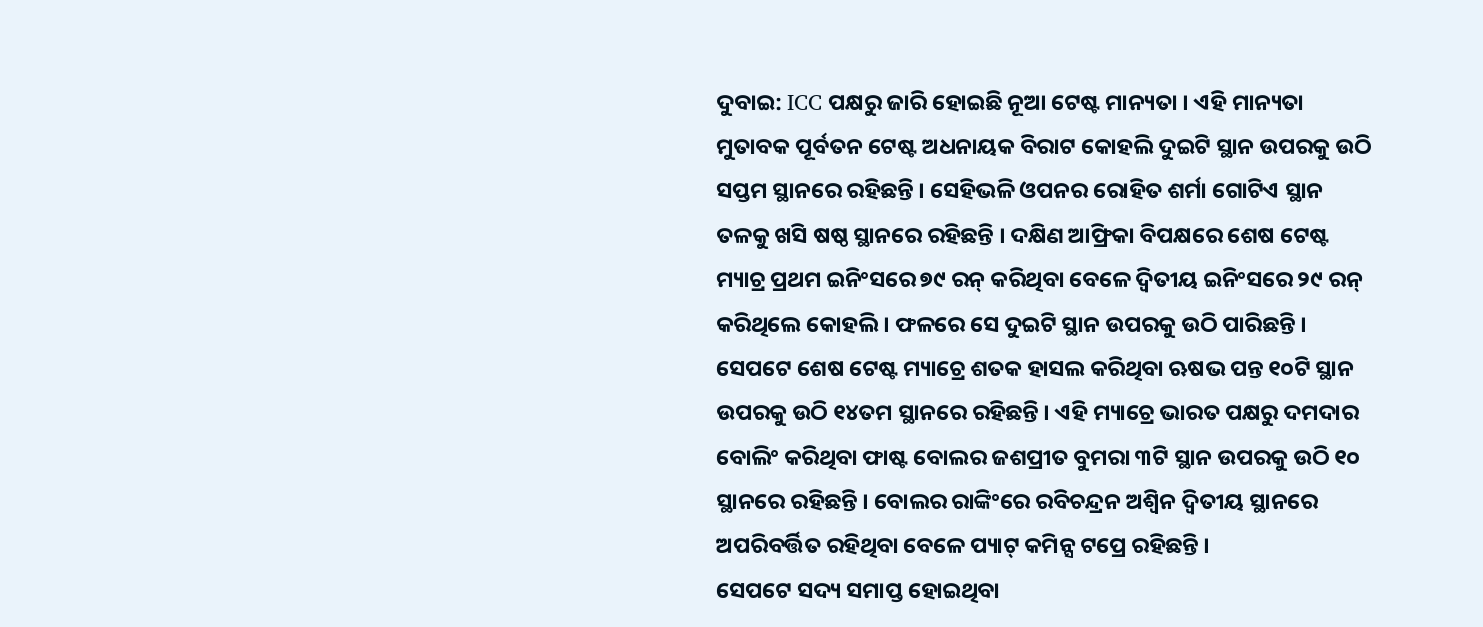ଦୁବାଇ: ICC ପକ୍ଷରୁ ଜାରି ହୋଇଛି ନୂଆ ଟେଷ୍ଟ ମାନ୍ୟତା । ଏହି ମାନ୍ୟତା ମୁତାବକ ପୂର୍ବତନ ଟେଷ୍ଟ ଅଧନାୟକ ବିରାଟ କୋହଲି ଦୁଇଟି ସ୍ଥାନ ଉପରକୁ ଉଠି ସପ୍ତମ ସ୍ଥାନରେ ରହିଛନ୍ତି । ସେହିଭଳି ଓପନର ରୋହିତ ଶର୍ମା ଗୋଟିଏ ସ୍ଥାନ ତଳକୁ ଖସି ଷଷ୍ଠ ସ୍ଥାନରେ ରହିଛନ୍ତି । ଦକ୍ଷିଣ ଆଫ୍ରିକା ବିପକ୍ଷରେ ଶେଷ ଟେଷ୍ଟ ମ୍ୟାଚ୍ର ପ୍ରଥମ ଇନିଂସରେ ୭୯ ରନ୍ କରିଥିବା ବେଳେ ଦ୍ବିତୀୟ ଇନିଂସରେ ୨୯ ରନ୍ କରିଥିଲେ କୋହଲି । ଫଳରେ ସେ ଦୁଇଟି ସ୍ଥାନ ଉପରକୁ ଉଠି ପାରିଛନ୍ତି ।
ସେପଟେ ଶେଷ ଟେଷ୍ଟ ମ୍ୟାଚ୍ରେ ଶତକ ହାସଲ କରିଥିବା ଋଷଭ ପନ୍ତ ୧୦ଟି ସ୍ଥାନ ଉପରକୁ ଉଠି ୧୪ତମ ସ୍ଥାନରେ ରହିଛନ୍ତି । ଏହି ମ୍ୟାଚ୍ରେ ଭାରତ ପକ୍ଷରୁ ଦମଦାର ବୋଲିଂ କରିଥିବା ଫାଷ୍ଟ ବୋଲର ଜଶପ୍ରୀତ ବୁମରା ୩ଟି ସ୍ଥାନ ଉପରକୁ ଉଠି ୧୦ ସ୍ଥାନରେ ରହିଛନ୍ତି । ବୋଲର ରାଙ୍କିଂରେ ରବିଚନ୍ଦ୍ରନ ଅଶ୍ବିନ ଦ୍ବିତୀୟ ସ୍ଥାନରେ ଅପରିବର୍ତ୍ତିତ ରହିଥିବା ବେଳେ ପ୍ୟାଟ୍ କମିନ୍ସ ଟପ୍ରେ ରହିଛନ୍ତି ।
ସେପଟେ ସଦ୍ୟ ସମାପ୍ତ ହୋଇଥିବା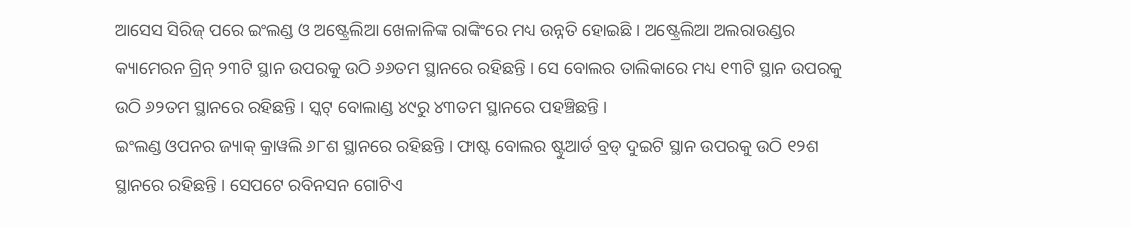ଆସେସ ସିରିଜ୍ ପରେ ଇଂଲଣ୍ଡ ଓ ଅଷ୍ଟ୍ରେଲିଆ ଖେଳାଳିଙ୍କ ରାଙ୍କିଂରେ ମଧ୍ୟ ଉନ୍ନତି ହୋଇଛି । ଅଷ୍ଟ୍ରେଲିଆ ଅଲରାଉଣ୍ଡର କ୍ୟାମେରନ ଗ୍ରିନ୍ ୨୩ଟି ସ୍ଥାନ ଉପରକୁ ଉଠି ୬୬ତମ ସ୍ଥାନରେ ରହିଛନ୍ତି । ସେ ବୋଲର ତାଲିକାରେ ମଧ୍ୟ ୧୩ଟି ସ୍ଥାନ ଉପରକୁ ଉଠି ୬୨ତମ ସ୍ଥାନରେ ରହିଛନ୍ତି । ସ୍କଟ୍ ବୋଲାଣ୍ଡ ୪୯ରୁ ୪୩ତମ ସ୍ଥାନରେ ପହଞ୍ଚିଛନ୍ତି ।
ଇଂଲଣ୍ଡ ଓପନର ଜ୍ୟାକ୍ କ୍ରାୱଲି ୬୮ଶ ସ୍ଥାନରେ ରହିଛନ୍ତି । ଫାଷ୍ଟ ବୋଲର ଷ୍ଟୁଆର୍ଡ ବ୍ରଡ୍ ଦୁଇଟି ସ୍ଥାନ ଉପରକୁ ଉଠି ୧୨ଶ ସ୍ଥାନରେ ରହିଛନ୍ତି । ସେପଟେ ରବିନସନ ଗୋଟିଏ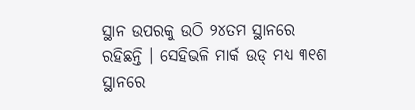ସ୍ଥାନ ଉପରକୁ ଉଠି ୨୪ତମ ସ୍ଥାନରେ ରହିଛନ୍ତି । ସେହିଭଳି ମାର୍କ ଉଡ୍ ମଧ୍ୟ ୩୧ଶ ସ୍ଥାନରେ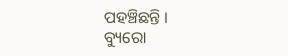ପହଞ୍ଚିଛନ୍ତି ।
ବ୍ୟୁରୋ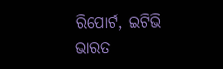ରିପୋର୍ଟ, ଇଟିଭି ଭାରତ